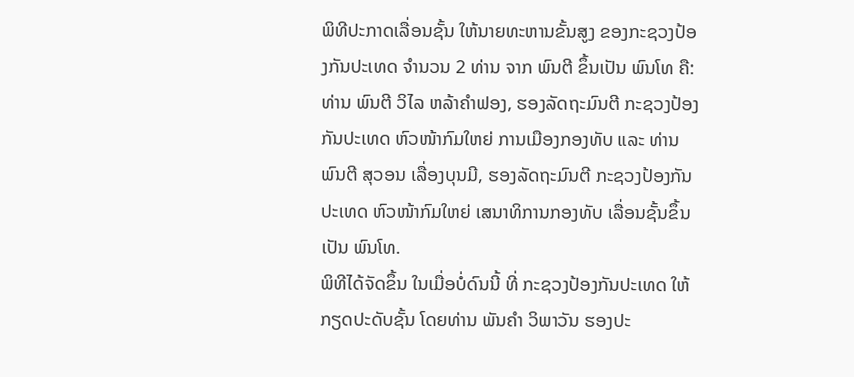ພິທີປະກາດເລື່ອນຊັ້ນ ໃຫ້ນາຍທະຫານຂັ້ນສູງ ຂອງກະຊວງປ້ອງກັນປະເທດ ຈໍານວນ 2 ທ່ານ ຈາກ ພົນຕີ ຂຶ້ນເປັນ ພົນໂທ ຄື: ທ່ານ ພົນຕີ ວິໄລ ຫລ້າຄໍາຟອງ, ຮອງລັດຖະມົນຕີ ກະຊວງປ້ອງກັນປະເທດ ຫົວໜ້າກົມໃຫຍ່ ການເມືອງກອງທັບ ແລະ ທ່ານ ພົນຕີ ສຸວອນ ເລື່ອງບຸນມີ, ຮອງລັດຖະມົນຕີ ກະຊວງປ້ອງກັນປະເທດ ຫົວໜ້າກົມໃຫຍ່ ເສນາທິການກອງທັບ ເລື່ອນຊັ້ນຂຶ້ນເປັນ ພົນໂທ.
ພິທີໄດ້ຈັດຂຶ້ນ ໃນເມື່ອບໍ່ດົນນີ້ ທີ່ ກະຊວງປ້ອງກັນປະເທດ ໃຫ້ກຽດປະດັບຊັ້ນ ໂດຍທ່ານ ພັນຄໍາ ວິພາວັນ ຮອງປະ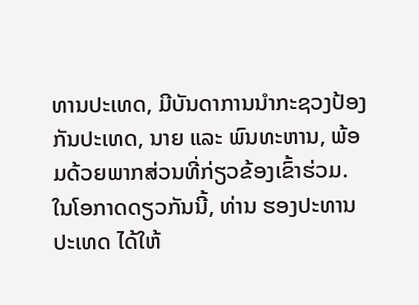ທານປະເທດ, ມີບັນດາການນໍາກະຊວງປ້ອງກັນປະເທດ, ນາຍ ແລະ ພົນທະຫານ, ພ້ອມດ້ວຍພາກສ່ວນທີ່ກ່ຽວຂ້ອງເຂົ້າຮ່ວມ.
ໃນໂອກາດດຽວກັນນີ້, ທ່ານ ຮອງປະທານປະເທດ ໄດ້ໃຫ້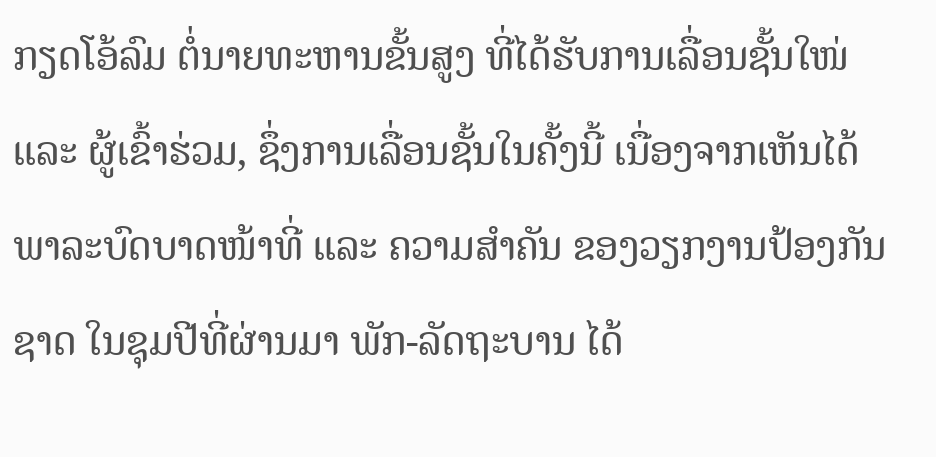ກຽດໂອ້ລົມ ຕໍ່ນາຍທະຫານຂັ້ນສູງ ທີ່ໄດ້ຮັບການເລື່ອນຊັ້ນໃໜ່ ແລະ ຜູ້ເຂົ້າຮ່ວມ, ຊຶ່ງການເລື່ອນຊັ້ນໃນຄັ້ງນີ້ ເນື່ອງຈາກເຫັນໄດ້ ພາລະບົດບາດໜ້າທີ່ ແລະ ຄວາມສໍາຄັນ ຂອງວຽກງານປ້ອງກັນຊາດ ໃນຊຸມປີທີ່ຜ່ານມາ ພັກ-ລັດຖະບານ ໄດ້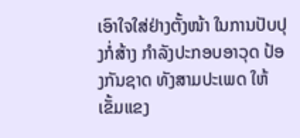ເອົາໃຈໃສ່ຢ່າງຕັ້ງໜ້າ ໃນການປັບປຸງກໍ່ສ້າງ ກໍາລັງປະກອບອາວຸດ ປ້ອງກັນຊາດ ທັງສາມປະເພດ ໃຫ້ເຂັ້ມແຂງ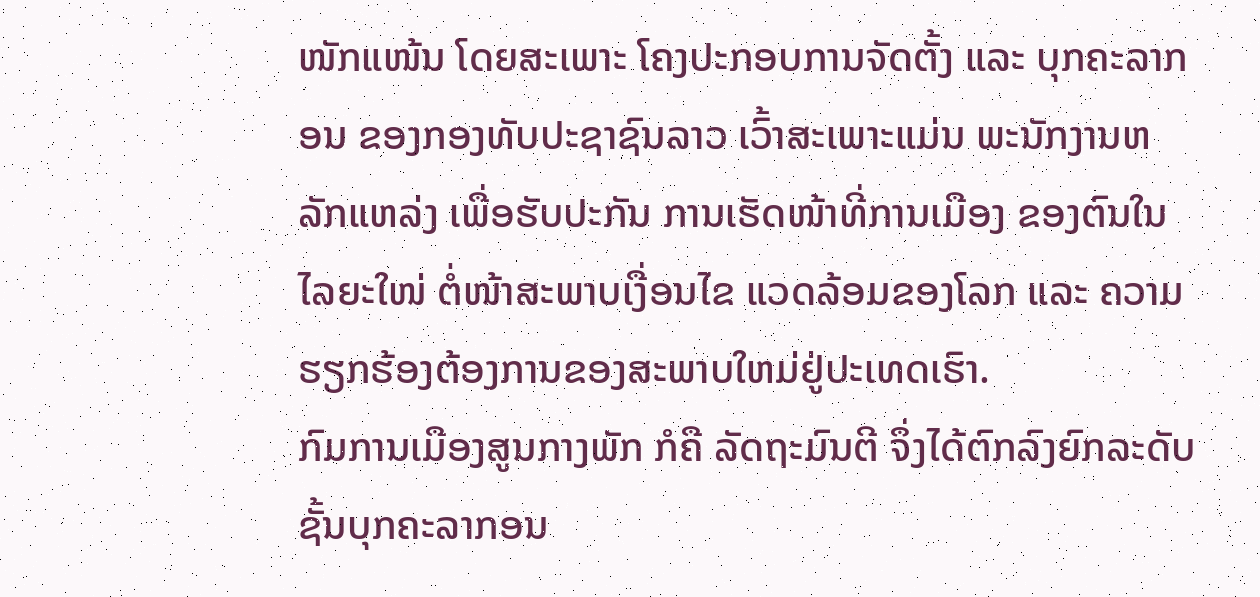ໜັກແໜ້ນ ໂດຍສະເພາະ ໂຄງປະກອບການຈັດຕັ້ງ ແລະ ບຸກຄະລາກອນ ຂອງກອງທັບປະຊາຊົນລາວ ເວົ້າສະເພາະແມ່ນ ພະນັກງານຫລັກແຫລ່ງ ເພື່ອຮັບປະກັນ ການເຮັດໜ້າທີ່ການເມືອງ ຂອງຕົນໃນໄລຍະໃໜ່ ຕໍ່ໜ້າສະພາບເງື່ອນໄຂ ແວດລ້ອມຂອງໂລກ ແລະ ຄວາມຮຽກຮ້ອງຕ້ອງການຂອງສະພາບໃຫມ່ຢູ່ປະເທດເຮົາ.
ກົມການເມືອງສູນກາງພັກ ກໍຄື ລັດຖະມົນຕີ ຈຶ່ງໄດ້ຕົກລົງຍົກລະດັບ ຊັ້ນບຸກຄະລາກອນ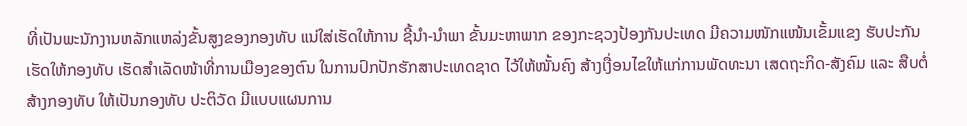ທີ່ເປັນພະນັກງານຫລັກແຫລ່ງຂັ້ນສູງຂອງກອງທັບ ແນ່ໃສ່ເຮັດໃຫ້ການ ຊີ້ນໍາ-ນໍາພາ ຂັ້ນມະຫາພາກ ຂອງກະຊວງປ້ອງກັນປະເທດ ມີຄວາມໜັກແໜ້ນເຂັ້ມແຂງ ຮັບປະກັນເຮັດໃຫ້ກອງທັບ ເຮັດສໍາເລັດໜ້າທີ່ການເມືອງຂອງຕົນ ໃນການປົກປັກຮັກສາປະເທດຊາດ ໄວ້ໃຫ້ໜັ້ນຄົງ ສ້າງເງື່ອນໄຂໃຫ້ແກ່ການພັດທະນາ ເສດຖະກິດ-ສັງຄົມ ແລະ ສືບຕໍ່ສ້າງກອງທັບ ໃຫ້ເປັນກອງທັບ ປະຕິວັດ ມີແບບແຜນການ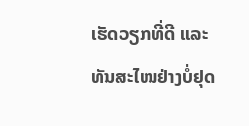ເຮັດວຽກທີ່ດີ ແລະ ທັນສະໄໜຢ່າງບໍ່ຢຸດ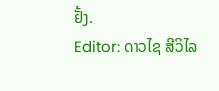ຢັ້ງ.
Editor: ດາວໄຊ ສີວິໄລ